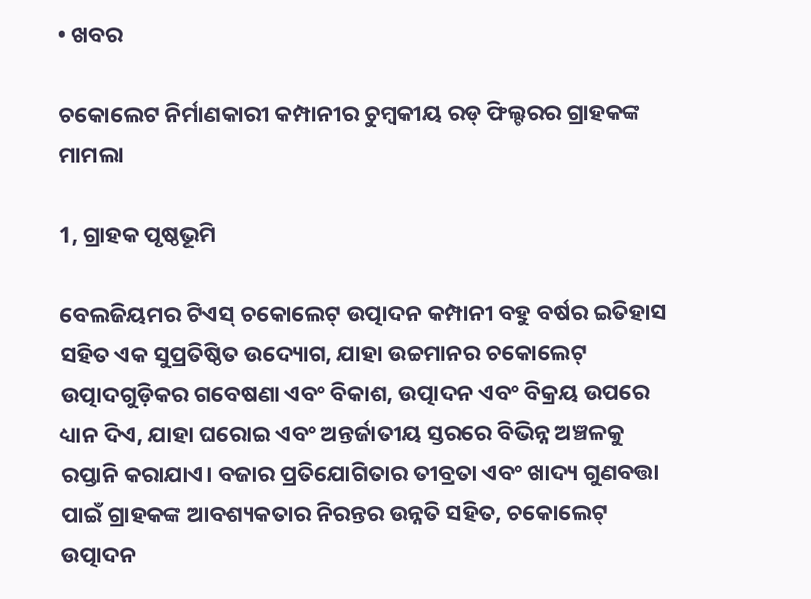• ଖବର

ଚକୋଲେଟ ନିର୍ମାଣକାରୀ କମ୍ପାନୀର ଚୁମ୍ବକୀୟ ରଡ୍ ଫିଲ୍ଟରର ଗ୍ରାହକଙ୍କ ମାମଲା

1, ଗ୍ରାହକ ପୃଷ୍ଠଭୂମି

ବେଲଜିୟମର ଟିଏସ୍ ଚକୋଲେଟ୍ ଉତ୍ପାଦନ କମ୍ପାନୀ ବହୁ ବର୍ଷର ଇତିହାସ ସହିତ ଏକ ସୁପ୍ରତିଷ୍ଠିତ ଉଦ୍ୟୋଗ, ଯାହା ଉଚ୍ଚମାନର ଚକୋଲେଟ୍ ଉତ୍ପାଦଗୁଡ଼ିକର ଗବେଷଣା ଏବଂ ବିକାଶ, ଉତ୍ପାଦନ ଏବଂ ବିକ୍ରୟ ଉପରେ ଧ୍ୟାନ ଦିଏ, ଯାହା ଘରୋଇ ଏବଂ ଅନ୍ତର୍ଜାତୀୟ ସ୍ତରରେ ବିଭିନ୍ନ ଅଞ୍ଚଳକୁ ରପ୍ତାନି କରାଯାଏ। ବଜାର ପ୍ରତିଯୋଗିତାର ତୀବ୍ରତା ଏବଂ ଖାଦ୍ୟ ଗୁଣବତ୍ତା ପାଇଁ ଗ୍ରାହକଙ୍କ ଆବଶ୍ୟକତାର ନିରନ୍ତର ଉନ୍ନତି ସହିତ, ଚକୋଲେଟ୍ ଉତ୍ପାଦନ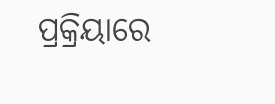ପ୍ରକ୍ରିୟାରେ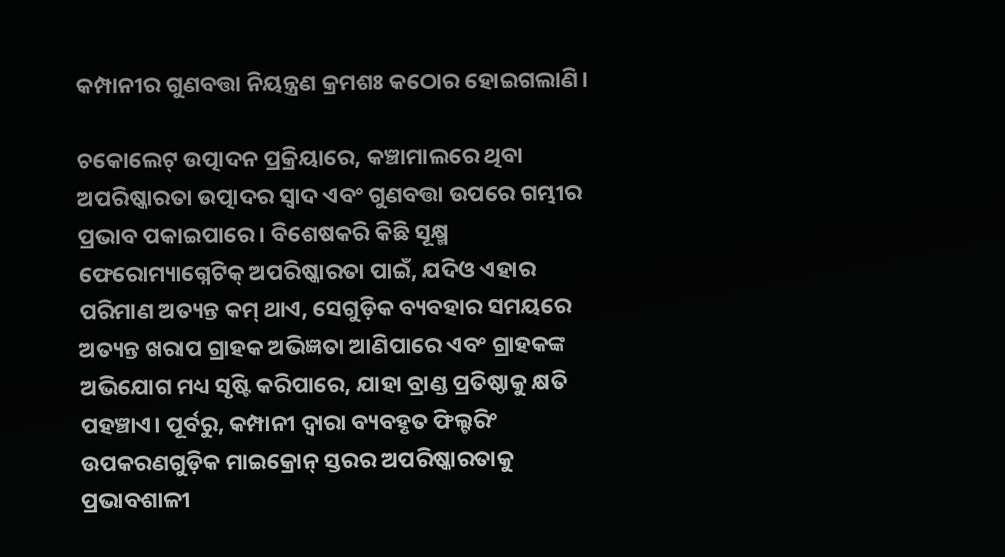କମ୍ପାନୀର ଗୁଣବତ୍ତା ନିୟନ୍ତ୍ରଣ କ୍ରମଶଃ କଠୋର ହୋଇଗଲାଣି।

ଚକୋଲେଟ୍ ଉତ୍ପାଦନ ପ୍ରକ୍ରିୟାରେ, କଞ୍ଚାମାଲରେ ଥିବା ଅପରିଷ୍କାରତା ଉତ୍ପାଦର ସ୍ୱାଦ ଏବଂ ଗୁଣବତ୍ତା ଉପରେ ଗମ୍ଭୀର ପ୍ରଭାବ ପକାଇପାରେ। ବିଶେଷକରି କିଛି ସୂକ୍ଷ୍ମ ଫେରୋମ୍ୟାଗ୍ନେଟିକ୍ ଅପରିଷ୍କାରତା ପାଇଁ, ଯଦିଓ ଏହାର ପରିମାଣ ଅତ୍ୟନ୍ତ କମ୍ ଥାଏ, ସେଗୁଡ଼ିକ ବ୍ୟବହାର ସମୟରେ ଅତ୍ୟନ୍ତ ଖରାପ ଗ୍ରାହକ ଅଭିଜ୍ଞତା ଆଣିପାରେ ଏବଂ ଗ୍ରାହକଙ୍କ ଅଭିଯୋଗ ମଧ୍ୟ ସୃଷ୍ଟି କରିପାରେ, ଯାହା ବ୍ରାଣ୍ଡ ପ୍ରତିଷ୍ଠାକୁ କ୍ଷତି ପହଞ୍ଚାଏ। ପୂର୍ବରୁ, କମ୍ପାନୀ ଦ୍ୱାରା ବ୍ୟବହୃତ ଫିଲ୍ଟରିଂ ଉପକରଣଗୁଡ଼ିକ ମାଇକ୍ରୋନ୍ ସ୍ତରର ଅପରିଷ୍କାରତାକୁ ପ୍ରଭାବଶାଳୀ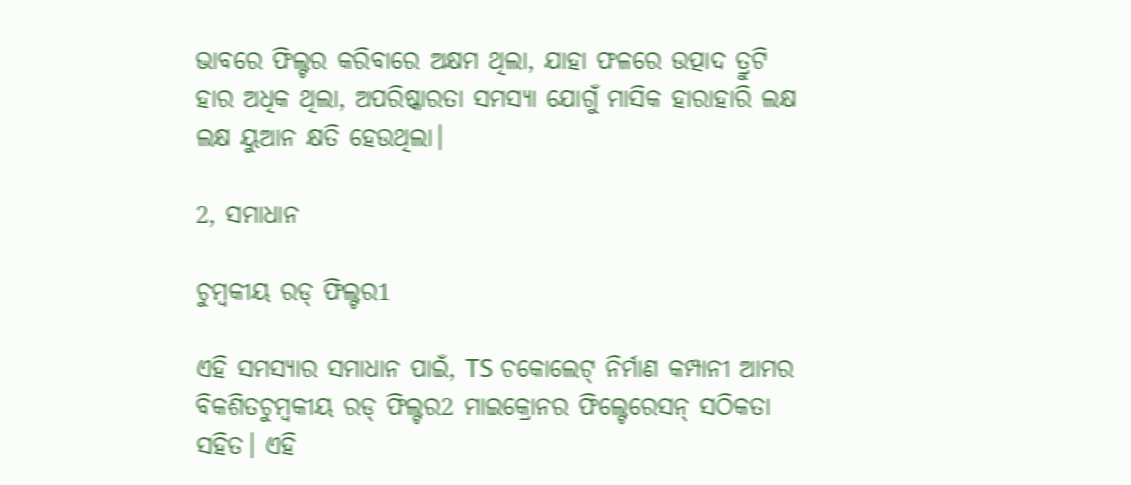ଭାବରେ ଫିଲ୍ଟର କରିବାରେ ଅକ୍ଷମ ଥିଲା, ଯାହା ଫଳରେ ଉତ୍ପାଦ ତ୍ରୁଟି ହାର ଅଧିକ ଥିଲା, ଅପରିଷ୍କାରତା ସମସ୍ୟା ଯୋଗୁଁ ମାସିକ ହାରାହାରି ଲକ୍ଷ ଲକ୍ଷ ୟୁଆନ କ୍ଷତି ହେଉଥିଲା।

2, ସମାଧାନ

ଚୁମ୍ବକୀୟ ରଡ୍ ଫିଲ୍ଟର1

ଏହି ସମସ୍ୟାର ସମାଧାନ ପାଇଁ, TS ଚକୋଲେଟ୍ ନିର୍ମାଣ କମ୍ପାନୀ ଆମର ବିକଶିତଚୁମ୍ବକୀୟ ରଡ୍ ଫିଲ୍ଟର2 ମାଇକ୍ରୋନର ଫିଲ୍ଟେରେସନ୍ ସଠିକତା ସହିତ। ଏହି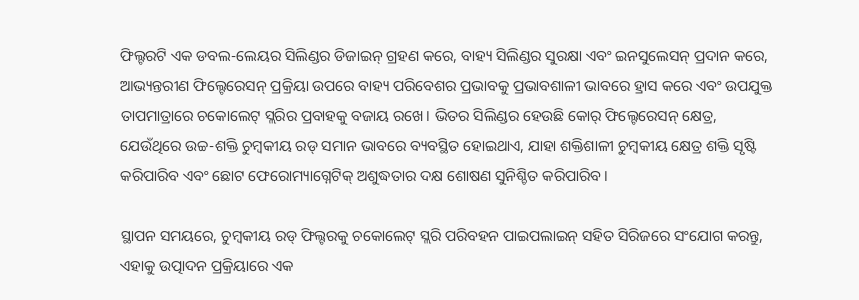ଫିଲ୍ଟରଟି ଏକ ଡବଲ-ଲେୟର ସିଲିଣ୍ଡର ଡିଜାଇନ୍ ଗ୍ରହଣ କରେ, ବାହ୍ୟ ସିଲିଣ୍ଡର ସୁରକ୍ଷା ଏବଂ ଇନସୁଲେସନ୍ ପ୍ରଦାନ କରେ, ଆଭ୍ୟନ୍ତରୀଣ ଫିଲ୍ଟେରେସନ୍ ପ୍ରକ୍ରିୟା ଉପରେ ବାହ୍ୟ ପରିବେଶର ପ୍ରଭାବକୁ ପ୍ରଭାବଶାଳୀ ଭାବରେ ହ୍ରାସ କରେ ଏବଂ ଉପଯୁକ୍ତ ତାପମାତ୍ରାରେ ଚକୋଲେଟ୍ ସ୍ଲରିର ପ୍ରବାହକୁ ବଜାୟ ରଖେ। ଭିତର ସିଲିଣ୍ଡର ହେଉଛି କୋର୍ ଫିଲ୍ଟେରେସନ୍ କ୍ଷେତ୍ର, ଯେଉଁଥିରେ ଉଚ୍ଚ-ଶକ୍ତି ଚୁମ୍ବକୀୟ ରଡ୍ ସମାନ ଭାବରେ ବ୍ୟବସ୍ଥିତ ହୋଇଥାଏ, ଯାହା ଶକ୍ତିଶାଳୀ ଚୁମ୍ବକୀୟ କ୍ଷେତ୍ର ଶକ୍ତି ସୃଷ୍ଟି କରିପାରିବ ଏବଂ ଛୋଟ ଫେରୋମ୍ୟାଗ୍ନେଟିକ୍ ଅଶୁଦ୍ଧତାର ଦକ୍ଷ ଶୋଷଣ ସୁନିଶ୍ଚିତ କରିପାରିବ।

ସ୍ଥାପନ ସମୟରେ, ଚୁମ୍ବକୀୟ ରଡ୍ ଫିଲ୍ଟରକୁ ଚକୋଲେଟ୍ ସ୍ଲରି ପରିବହନ ପାଇପଲାଇନ୍ ସହିତ ସିରିଜରେ ସଂଯୋଗ କରନ୍ତୁ, ଏହାକୁ ଉତ୍ପାଦନ ପ୍ରକ୍ରିୟାରେ ଏକ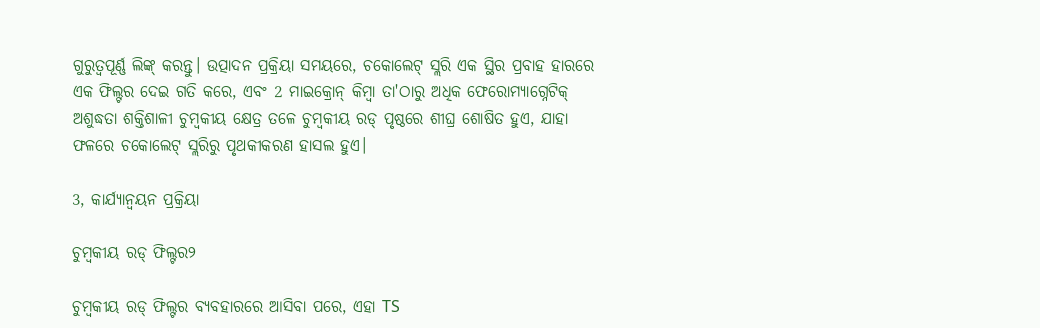ଗୁରୁତ୍ୱପୂର୍ଣ୍ଣ ଲିଙ୍କ୍ କରନ୍ତୁ। ଉତ୍ପାଦନ ପ୍ରକ୍ରିୟା ସମୟରେ, ଚକୋଲେଟ୍ ସ୍ଲରି ଏକ ସ୍ଥିର ପ୍ରବାହ ହାରରେ ଏକ ଫିଲ୍ଟର ଦେଇ ଗତି କରେ, ଏବଂ 2 ମାଇକ୍ରୋନ୍ କିମ୍ବା ତା'ଠାରୁ ଅଧିକ ଫେରୋମ୍ୟାଗ୍ନେଟିକ୍ ଅଶୁଦ୍ଧତା ଶକ୍ତିଶାଳୀ ଚୁମ୍ବକୀୟ କ୍ଷେତ୍ର ତଳେ ଚୁମ୍ବକୀୟ ରଡ୍ ପୃଷ୍ଠରେ ଶୀଘ୍ର ଶୋଷିତ ହୁଏ, ଯାହା ଫଳରେ ଚକୋଲେଟ୍ ସ୍ଲରିରୁ ପୃଥକୀକରଣ ହାସଲ ହୁଏ।

3, କାର୍ଯ୍ୟାନ୍ୱୟନ ପ୍ରକ୍ରିୟା

ଚୁମ୍ବକୀୟ ରଡ୍ ଫିଲ୍ଟର୨

ଚୁମ୍ବକୀୟ ରଡ୍ ଫିଲ୍ଟର ବ୍ୟବହାରରେ ଆସିବା ପରେ, ଏହା TS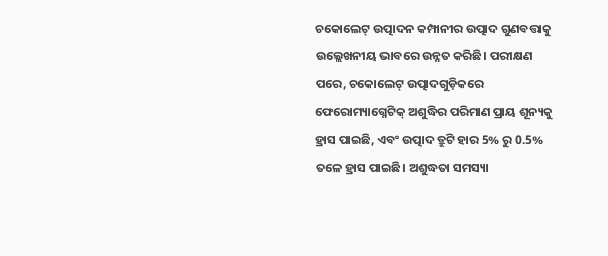ଚକୋଲେଟ୍ ଉତ୍ପାଦନ କମ୍ପାନୀର ଉତ୍ପାଦ ଗୁଣବତ୍ତାକୁ ଉଲ୍ଲେଖନୀୟ ଭାବରେ ଉନ୍ନତ କରିଛି। ପରୀକ୍ଷଣ ପରେ, ଚକୋଲେଟ୍ ଉତ୍ପାଦଗୁଡ଼ିକରେ ଫେରୋମ୍ୟାଗ୍ନେଟିକ୍ ଅଶୁଦ୍ଧିର ପରିମାଣ ପ୍ରାୟ ଶୂନ୍ୟକୁ ହ୍ରାସ ପାଇଛି, ଏବଂ ଉତ୍ପାଦ ତ୍ରୁଟି ହାର 5% ରୁ 0.5% ତଳେ ହ୍ରାସ ପାଇଛି। ଅଶୁଦ୍ଧତା ସମସ୍ୟା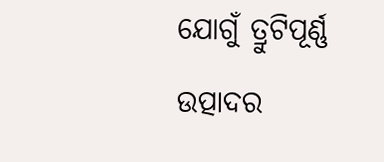ଯୋଗୁଁ ତ୍ରୁଟିପୂର୍ଣ୍ଣ ଉତ୍ପାଦର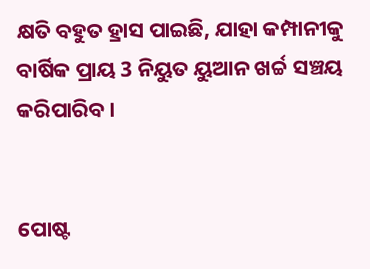କ୍ଷତି ବହୁତ ହ୍ରାସ ପାଇଛି, ଯାହା କମ୍ପାନୀକୁ ବାର୍ଷିକ ପ୍ରାୟ 3 ନିୟୁତ ୟୁଆନ ଖର୍ଚ୍ଚ ସଞ୍ଚୟ କରିପାରିବ।


ପୋଷ୍ଟ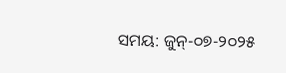ସମୟ: ଜୁନ୍-୦୭-୨୦୨୫